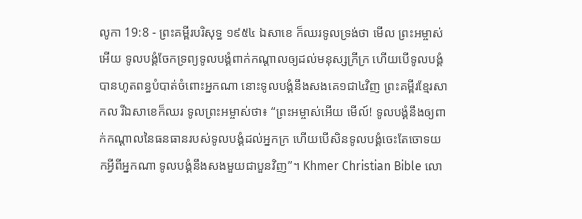លូកា 19:8 - ព្រះគម្ពីរបរិសុទ្ធ ១៩៥៤ ឯសាខេ ក៏ឈរទូលទ្រង់ថា មើល ព្រះអម្ចាស់អើយ ទូលបង្គំចែកទ្រព្យទូលបង្គំពាក់កណ្តាលឲ្យដល់មនុស្សក្រីក្រ ហើយបើទូលបង្គំបានហូតពន្ធបំបាត់ចំពោះអ្នកណា នោះទូលបង្គំនឹងសងគេ១ជា៤វិញ ព្រះគម្ពីរខ្មែរសាកល រីឯសាខេក៏ឈរ ទូលព្រះអម្ចាស់ថា៖ “ព្រះអម្ចាស់អើយ មើល៍! ទូលបង្គំនឹងឲ្យពាក់កណ្ដាលនៃធនធានរបស់ទូលបង្គំដល់អ្នកក្រ ហើយបើសិនទូលបង្គំចេះតែចោទយកអ្វីពីអ្នកណា ទូលបង្គំនឹងសងមួយជាបួនវិញ”។ Khmer Christian Bible លោ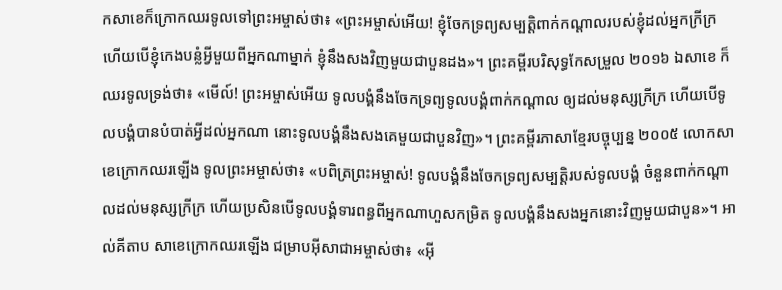កសាខេក៏ក្រោកឈរទូលទៅព្រះអម្ចាស់ថា៖ «ព្រះអម្ចាស់អើយ! ខ្ញុំចែកទ្រព្យសម្បត្ដិពាក់កណ្ដាលរបស់ខ្ញុំដល់អ្នកក្រីក្រ ហើយបើខ្ញុំកេងបន្លំអ្វីមួយពីអ្នកណាម្នាក់ ខ្ញុំនឹងសងវិញមួយជាបួនដង»។ ព្រះគម្ពីរបរិសុទ្ធកែសម្រួល ២០១៦ ឯសាខេ ក៏ឈរទូលទ្រង់ថា៖ «មើល៍! ព្រះអម្ចាស់អើយ ទូលបង្គំនឹងចែកទ្រព្យទូលបង្គំពាក់កណ្តាល ឲ្យដល់មនុស្សក្រីក្រ ហើយបើទូលបង្គំបានបំបាត់អ្វីដល់អ្នកណា នោះទូលបង្គំនឹងសងគេមួយជាបួនវិញ»។ ព្រះគម្ពីរភាសាខ្មែរបច្ចុប្បន្ន ២០០៥ លោកសាខេក្រោកឈរឡើង ទូលព្រះអម្ចាស់ថា៖ «បពិត្រព្រះអម្ចាស់! ទូលបង្គំនឹងចែកទ្រព្យសម្បត្តិរបស់ទូលបង្គំ ចំនួនពាក់កណ្ដាលដល់មនុស្សក្រីក្រ ហើយប្រសិនបើទូលបង្គំទារពន្ធពីអ្នកណាហួសកម្រិត ទូលបង្គំនឹងសងអ្នកនោះវិញមួយជាបួន»។ អាល់គីតាប សាខេក្រោកឈរឡើង ជម្រាបអ៊ីសាជាអម្ចាស់ថា៖ «អ៊ី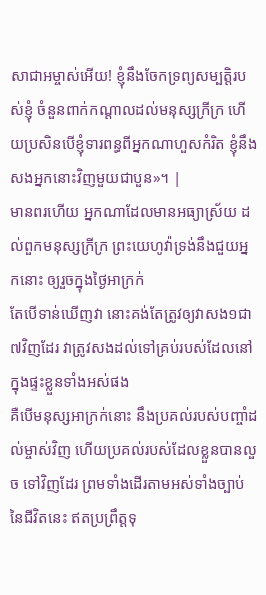សាជាអម្ចាស់អើយ! ខ្ញុំនឹងចែកទ្រព្យសម្បត្តិរបស់ខ្ញុំ ចំនួនពាក់កណ្ដាលដល់មនុស្សក្រីក្រ ហើយប្រសិនបើខ្ញុំទារពន្ធពីអ្នកណាហួសកំរិត ខ្ញុំនឹងសងអ្នកនោះវិញមួយជាបួន»។ |
មានពរហើយ អ្នកណាដែលមានអធ្យាស្រ័យ ដល់ពួកមនុស្សក្រីក្រ ព្រះយេហូវ៉ាទ្រង់នឹងជួយអ្នកនោះ ឲ្យរួចក្នុងថ្ងៃអាក្រក់
តែបើទាន់ឃើញវា នោះគង់តែត្រូវឲ្យវាសង១ជា៧វិញដែរ វាត្រូវសងដល់ទៅគ្រប់របស់ដែលនៅក្នុងផ្ទះខ្លួនទាំងអស់ផង
គឺបើមនុស្សអាក្រក់នោះ នឹងប្រគល់របស់បញ្ចាំដល់ម្ចាស់វិញ ហើយប្រគល់របស់ដែលខ្លួនបានលួច ទៅវិញដែរ ព្រមទាំងដើរតាមអស់ទាំងច្បាប់នៃជីវិតនេះ ឥតប្រព្រឹត្តទុ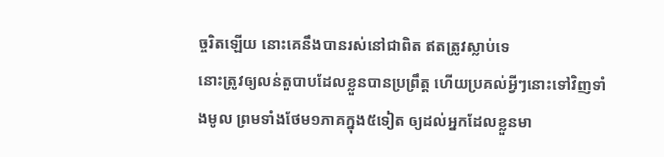ច្ចរិតឡើយ នោះគេនឹងបានរស់នៅជាពិត ឥតត្រូវស្លាប់ទេ
នោះត្រូវឲ្យលន់តួបាបដែលខ្លួនបានប្រព្រឹត្ត ហើយប្រគល់អ្វីៗនោះទៅវិញទាំងមូល ព្រមទាំងថែម១ភាគក្នុង៥ទៀត ឲ្យដល់អ្នកដែលខ្លួនមា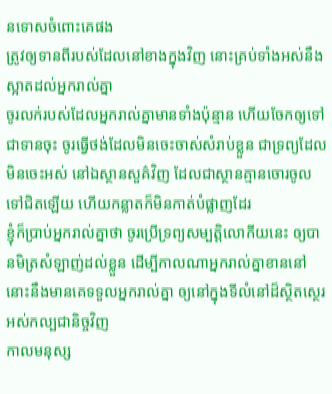នទោសចំពោះគេផង
ត្រូវឲ្យទានពីរបស់ដែលនៅខាងក្នុងវិញ នោះគ្រប់ទាំងអស់នឹងស្អាតដល់អ្នករាល់គ្នា
ចូរលក់របស់ដែលអ្នករាល់គ្នាមានទាំងប៉ុន្មាន ហើយចែកឲ្យទៅជាទានចុះ ចូរធ្វើថង់ដែលមិនចេះចាស់សំរាប់ខ្លួន ជាទ្រព្យដែលមិនចេះអស់ នៅឯស្ថានសួគ៌វិញ ដែលជាស្ថានគ្មានចោរចូលទៅជិតឡើយ ហើយកន្លាតក៏មិនកាត់បំផ្លាញដែរ
ខ្ញុំក៏ប្រាប់អ្នករាល់គ្នាថា ចូរប្រើទ្រព្យសម្បត្តិលោកីយនេះ ឲ្យបានមិត្រសំឡាញ់ដល់ខ្លួន ដើម្បីកាលណាអ្នករាល់គ្នាខាននៅ នោះនឹងមានគេទទួលអ្នករាល់គ្នា ឲ្យនៅក្នុងទីលំនៅដ៏ស្ថិតស្ថេរអស់កល្បជានិច្ចវិញ
កាលមនុស្ស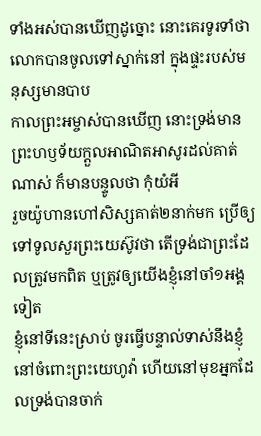ទាំងអស់បានឃើញដូច្នោះ នោះគេរទូរទាំថា លោកបានចូលទៅស្នាក់នៅ ក្នុងផ្ទះរបស់មនុស្សមានបាប
កាលព្រះអម្ចាស់បានឃើញ នោះទ្រង់មានព្រះហឫទ័យក្តួលអាណិតអាសូរដល់គាត់ណាស់ ក៏មានបន្ទូលថា កុំយំអី
រួចយ៉ូហានហៅសិស្សគាត់២នាក់មក ប្រើឲ្យទៅទូលសួរព្រះយេស៊ូវថា តើទ្រង់ជាព្រះដែលត្រូវមកពិត ឬត្រូវឲ្យយើងខ្ញុំនៅចាំ១អង្គទៀត
ខ្ញុំនៅទីនេះស្រាប់ ចូរធ្វើបន្ទាល់ទាស់នឹងខ្ញុំនៅចំពោះព្រះយេហូវ៉ា ហើយនៅមុខអ្នកដែលទ្រង់បានចាក់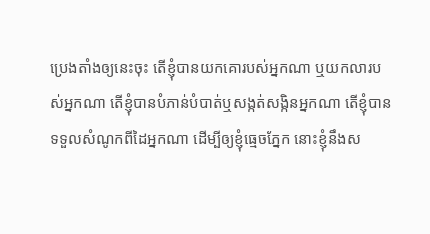ប្រេងតាំងឲ្យនេះចុះ តើខ្ញុំបានយកគោរបស់អ្នកណា ឬយកលារបស់អ្នកណា តើខ្ញុំបានបំភាន់បំបាត់ឬសង្កត់សង្កិនអ្នកណា តើខ្ញុំបានទទួលសំណូកពីដៃអ្នកណា ដើម្បីឲ្យខ្ញុំធ្មេចភ្នែក នោះខ្ញុំនឹងស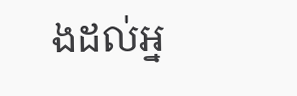ងដល់អ្ន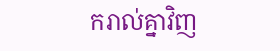ករាល់គ្នាវិញ